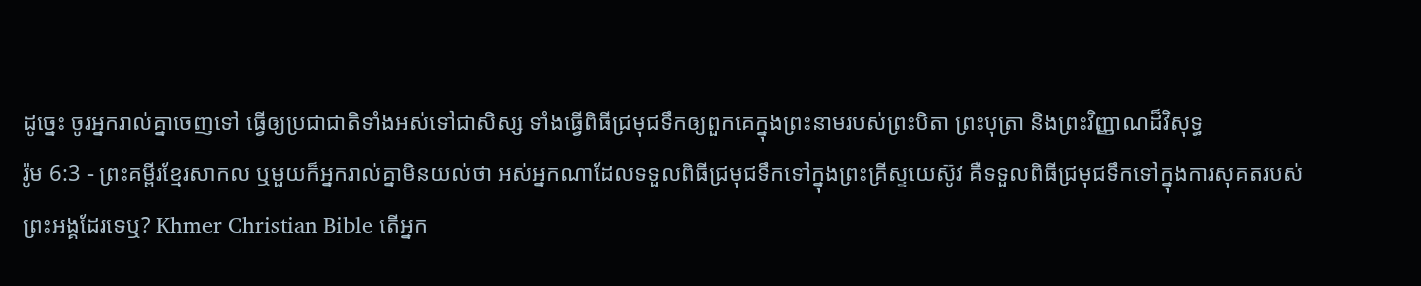ដូច្នេះ ចូរអ្នករាល់គ្នាចេញទៅ ធ្វើឲ្យប្រជាជាតិទាំងអស់ទៅជាសិស្ស ទាំងធ្វើពិធីជ្រមុជទឹកឲ្យពួកគេក្នុងព្រះនាមរបស់ព្រះបិតា ព្រះបុត្រា និងព្រះវិញ្ញាណដ៏វិសុទ្ធ
រ៉ូម 6:3 - ព្រះគម្ពីរខ្មែរសាកល ឬមួយក៏អ្នករាល់គ្នាមិនយល់ថា អស់អ្នកណាដែលទទួលពិធីជ្រមុជទឹកទៅក្នុងព្រះគ្រីស្ទយេស៊ូវ គឺទទួលពិធីជ្រមុជទឹកទៅក្នុងការសុគតរបស់ព្រះអង្គដែរទេឬ? Khmer Christian Bible តើអ្នក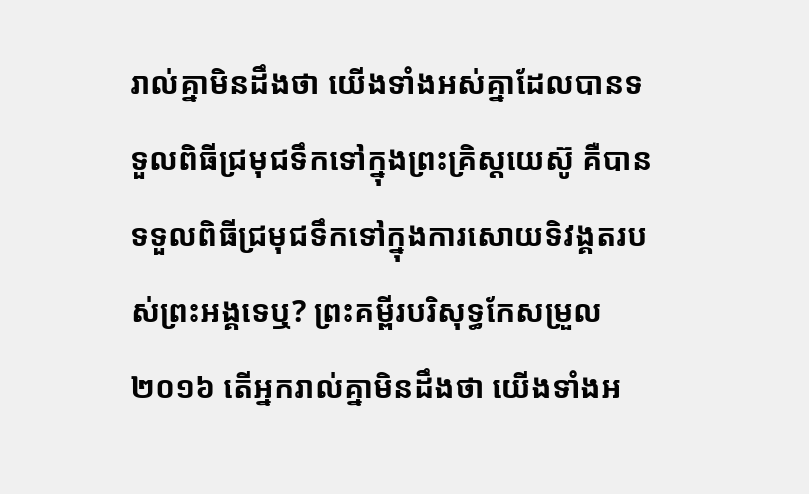រាល់គ្នាមិនដឹងថា យើងទាំងអស់គ្នាដែលបានទទួលពិធីជ្រមុជទឹកទៅក្នុងព្រះគ្រិស្ដយេស៊ូ គឺបានទទួលពិធីជ្រមុជទឹកទៅក្នុងការសោយទិវង្គតរបស់ព្រះអង្គទេឬ? ព្រះគម្ពីរបរិសុទ្ធកែសម្រួល ២០១៦ តើអ្នករាល់គ្នាមិនដឹងថា យើងទាំងអ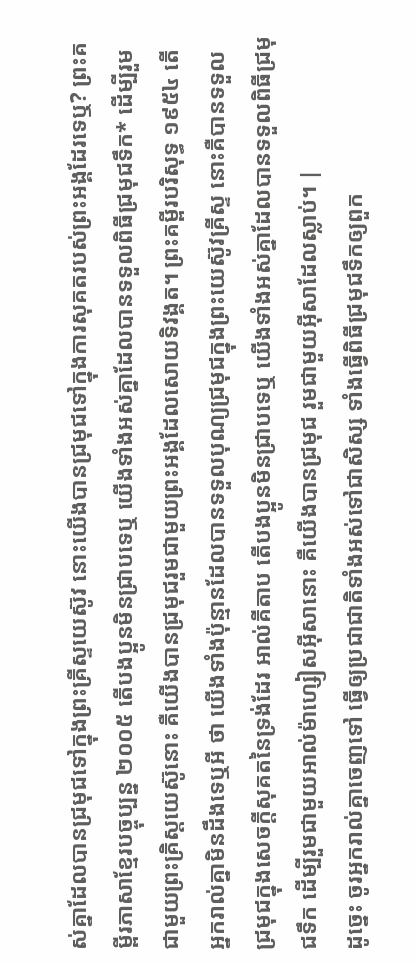ស់គ្នាដែលបានជ្រមុជទៅក្នុងព្រះគ្រីស្ទយេស៊ូវ នោះយើងបានជ្រមុជទៅក្នុងការសុគតរបស់ព្រះអង្គដែរទេឬ? ព្រះគម្ពីរភាសាខ្មែរបច្ចុប្បន្ន ២០០៥ តើបងប្អូនមិនជ្រាបទេឬ យើងទាំងអស់គ្នាដែលបានទទួលពិធីជ្រមុជទឹក* ដើម្បីរួមជាមួយព្រះគ្រិស្តយេស៊ូនោះ គឺយើងបានជ្រមុជរួមជាមួយព្រះអង្គដែលសោយទិវង្គត។ ព្រះគម្ពីរបរិសុទ្ធ ១៩៥៤ តើអ្នករាល់គ្នាមិនដឹងទេឬអី ថា យើងទាំងប៉ុន្មានដែលបានទទួលបុណ្យជ្រមុជក្នុងព្រះយេស៊ូវគ្រីស្ទ នោះគឺបានទទួលជ្រមុជក្នុងសេចក្ដីសុគតនៃទ្រង់ដែរ អាល់គីតាប តើបងប្អូនមិនជ្រាបទេឬ យើងទាំងអស់គ្នាដែលបានទទួលពិធីជ្រមុជទឹក ដើម្បីរួមជាមួយអាល់ម៉ាហ្សៀសអ៊ីសានោះ គឺយើងបានជ្រមុជ រួមជាមួយអ៊ីសាដែលស្លាប់។ |
ដូច្នេះ ចូរអ្នករាល់គ្នាចេញទៅ ធ្វើឲ្យប្រជាជាតិទាំងអស់ទៅជាសិស្ស ទាំងធ្វើពិធីជ្រមុជទឹកឲ្យពួក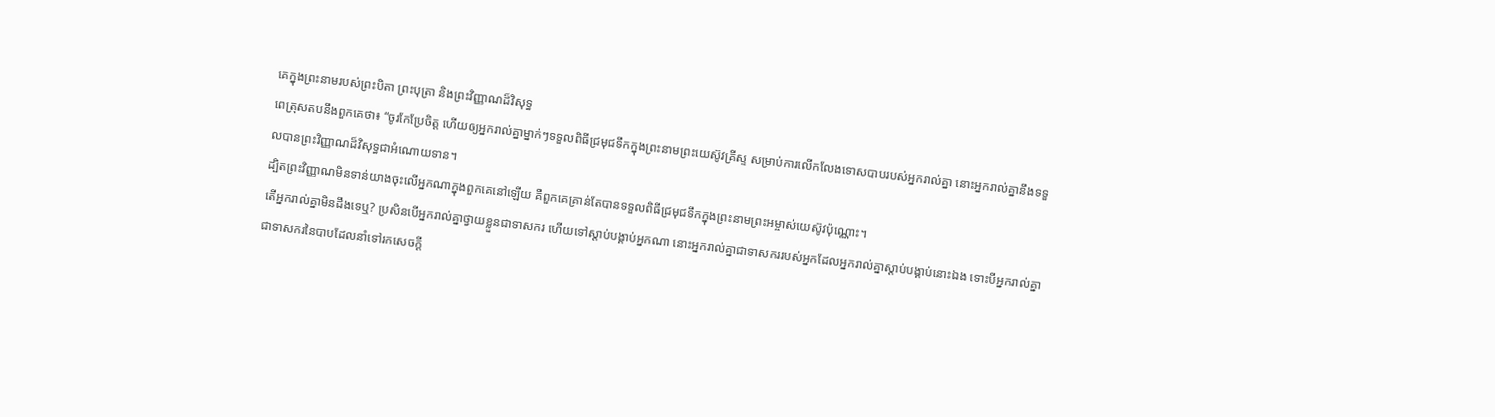គេក្នុងព្រះនាមរបស់ព្រះបិតា ព្រះបុត្រា និងព្រះវិញ្ញាណដ៏វិសុទ្ធ
ពេត្រុសតបនឹងពួកគេថា៖ “ចូរកែប្រែចិត្ត ហើយឲ្យអ្នករាល់គ្នាម្នាក់ៗទទួលពិធីជ្រមុជទឹកក្នុងព្រះនាមព្រះយេស៊ូវគ្រីស្ទ សម្រាប់ការលើកលែងទោសបាបរបស់អ្នករាល់គ្នា នោះអ្នករាល់គ្នានឹងទទួលបានព្រះវិញ្ញាណដ៏វិសុទ្ធជាអំណោយទាន។
ដ្បិតព្រះវិញ្ញាណមិនទាន់យាងចុះលើអ្នកណាក្នុងពួកគេនៅឡើយ គឺពួកគេគ្រាន់តែបានទទួលពិធីជ្រមុជទឹកក្នុងព្រះនាមព្រះអម្ចាស់យេស៊ូវប៉ុណ្ណោះ។
តើអ្នករាល់គ្នាមិនដឹងទេឬ? ប្រសិនបើអ្នករាល់គ្នាថ្វាយខ្លួនជាទាសករ ហើយទៅស្ដាប់បង្គាប់អ្នកណា នោះអ្នករាល់គ្នាជាទាសកររបស់អ្នកដែលអ្នករាល់គ្នាស្ដាប់បង្គាប់នោះឯង ទោះបីអ្នករាល់គ្នាជាទាសករនៃបាបដែលនាំទៅរកសេចក្ដី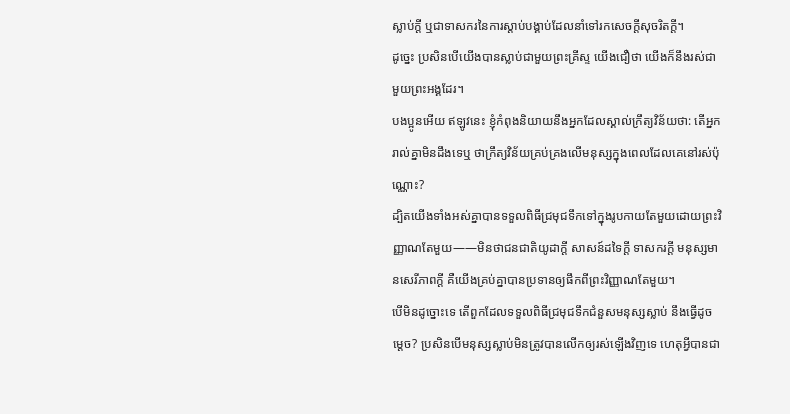ស្លាប់ក្ដី ឬជាទាសករនៃការស្ដាប់បង្គាប់ដែលនាំទៅរកសេចក្ដីសុចរិតក្ដី។
ដូច្នេះ ប្រសិនបើយើងបានស្លាប់ជាមួយព្រះគ្រីស្ទ យើងជឿថា យើងក៏នឹងរស់ជាមួយព្រះអង្គដែរ។
បងប្អូនអើយ ឥឡូវនេះ ខ្ញុំកំពុងនិយាយនឹងអ្នកដែលស្គាល់ក្រឹត្យវិន័យថា: តើអ្នករាល់គ្នាមិនដឹងទេឬ ថាក្រឹត្យវិន័យគ្រប់គ្រងលើមនុស្សក្នុងពេលដែលគេនៅរស់ប៉ុណ្ណោះ?
ដ្បិតយើងទាំងអស់គ្នាបានទទួលពិធីជ្រមុជទឹកទៅក្នុងរូបកាយតែមួយដោយព្រះវិញ្ញាណតែមួយ——មិនថាជនជាតិយូដាក្ដី សាសន៍ដទៃក្ដី ទាសករក្ដី មនុស្សមានសេរីភាពក្ដី គឺយើងគ្រប់គ្នាបានប្រទានឲ្យផឹកពីព្រះវិញ្ញាណតែមួយ។
បើមិនដូច្នោះទេ តើពួកដែលទទួលពិធីជ្រមុជទឹកជំនួសមនុស្សស្លាប់ នឹងធ្វើដូចម្ដេច? ប្រសិនបើមនុស្សស្លាប់មិនត្រូវបានលើកឲ្យរស់ឡើងវិញទេ ហេតុអ្វីបានជា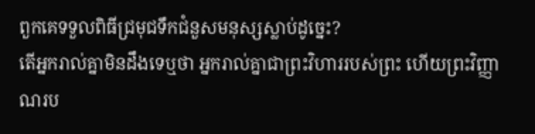ពួកគេទទួលពិធីជ្រមុជទឹកជំនួសមនុស្សស្លាប់ដូច្នេះ?
តើអ្នករាល់គ្នាមិនដឹងទេឬថា អ្នករាល់គ្នាជាព្រះវិហាររបស់ព្រះ ហើយព្រះវិញ្ញាណរប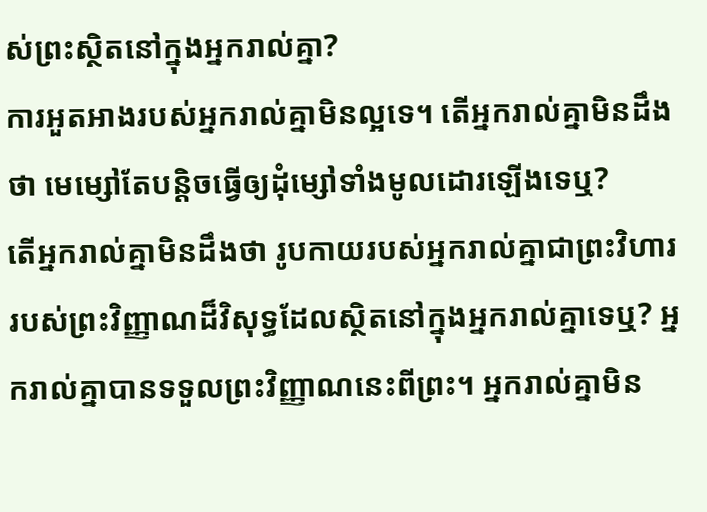ស់ព្រះស្ថិតនៅក្នុងអ្នករាល់គ្នា?
ការអួតអាងរបស់អ្នករាល់គ្នាមិនល្អទេ។ តើអ្នករាល់គ្នាមិនដឹងថា មេម្សៅតែបន្តិចធ្វើឲ្យដុំម្សៅទាំងមូលដោរឡើងទេឬ?
តើអ្នករាល់គ្នាមិនដឹងថា រូបកាយរបស់អ្នករាល់គ្នាជាព្រះវិហាររបស់ព្រះវិញ្ញាណដ៏វិសុទ្ធដែលស្ថិតនៅក្នុងអ្នករាល់គ្នាទេឬ? អ្នករាល់គ្នាបានទទួលព្រះវិញ្ញាណនេះពីព្រះ។ អ្នករាល់គ្នាមិន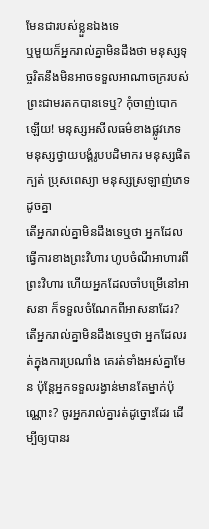មែនជារបស់ខ្លួនឯងទេ
ឬមួយក៏អ្នករាល់គ្នាមិនដឹងថា មនុស្សទុច្ចរិតនឹងមិនអាចទទួលអាណាចក្ររបស់ព្រះជាមរតកបានទេឬ? កុំចាញ់បោកឡើយ! មនុស្សអសីលធម៌ខាងផ្លូវភេទ មនុស្សថ្វាយបង្គំរូបបដិមាករ មនុស្សផិតក្បត់ ប្រុសពេស្យា មនុស្សស្រឡាញ់ភេទដូចគ្នា
តើអ្នករាល់គ្នាមិនដឹងទេឬថា អ្នកដែលធ្វើការខាងព្រះវិហារ ហូបចំណីអាហារពីព្រះវិហារ ហើយអ្នកដែលចាំបម្រើនៅអាសនា ក៏ទទួលចំណែកពីអាសនាដែរ?
តើអ្នករាល់គ្នាមិនដឹងទេឬថា អ្នកដែលរត់ក្នុងការប្រណាំង គេរត់ទាំងអស់គ្នាមែន ប៉ុន្តែអ្នកទទួលរង្វាន់មានតែម្នាក់ប៉ុណ្ណោះ? ចូរអ្នករាល់គ្នារត់ដូច្នោះដែរ ដើម្បីឲ្យបានរ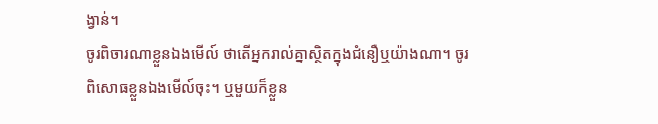ង្វាន់។
ចូរពិចារណាខ្លួនឯងមើល៍ ថាតើអ្នករាល់គ្នាស្ថិតក្នុងជំនឿឬយ៉ាងណា។ ចូរពិសោធខ្លួនឯងមើល៍ចុះ។ ឬមួយក៏ខ្លួន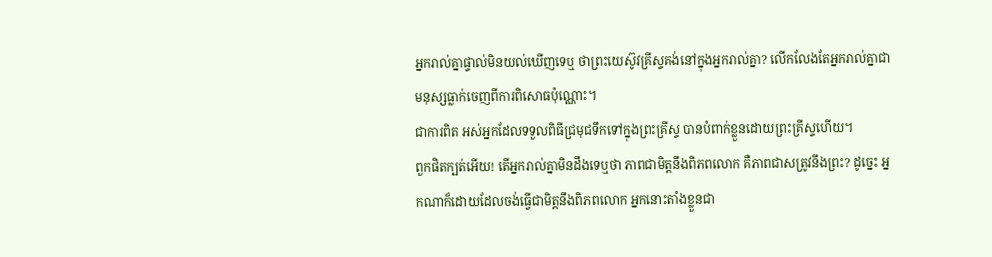អ្នករាល់គ្នាផ្ទាល់មិនយល់ឃើញទេឬ ថាព្រះយេស៊ូវគ្រីស្ទគង់នៅក្នុងអ្នករាល់គ្នា? លើកលែងតែអ្នករាល់គ្នាជាមនុស្សធ្លាក់ចេញពីការពិសោធប៉ុណ្ណោះ។
ជាការពិត អស់អ្នកដែលទទួលពិធីជ្រមុជទឹកទៅក្នុងព្រះគ្រីស្ទ បានបំពាក់ខ្លួនដោយព្រះគ្រីស្ទហើយ។
ពួកផិតក្បត់អើយ! តើអ្នករាល់គ្នាមិនដឹងទេឬថា ភាពជាមិត្តនឹងពិភពលោក គឺភាពជាសត្រូវនឹងព្រះ? ដូច្នេះ អ្នកណាក៏ដោយដែលចង់ធ្វើជាមិត្តនឹងពិភពលោក អ្នកនោះតាំងខ្លួនជា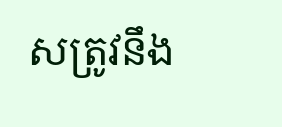សត្រូវនឹង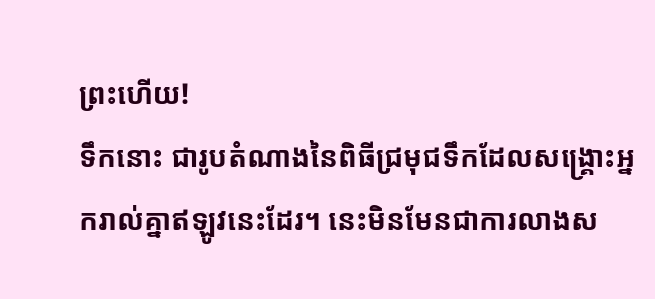ព្រះហើយ!
ទឹកនោះ ជារូបតំណាងនៃពិធីជ្រមុជទឹកដែលសង្គ្រោះអ្នករាល់គ្នាឥឡូវនេះដែរ។ នេះមិនមែនជាការលាងស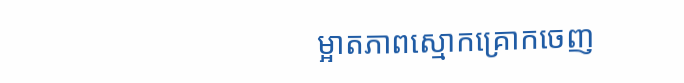ម្អាតភាពស្មោកគ្រោកចេញ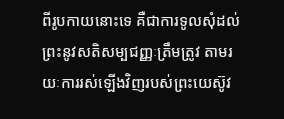ពីរូបកាយនោះទេ គឺជាការទូលសុំដល់ព្រះនូវសតិសម្បជញ្ញៈត្រឹមត្រូវ តាមរយៈការរស់ឡើងវិញរបស់ព្រះយេស៊ូវ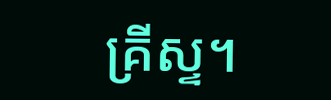គ្រីស្ទ។